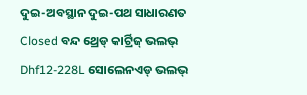ଦୁଇ-ଅବସ୍ଥାନ ଦୁଇ-ପଥ ସାଧାରଣତ Closed ବନ୍ଦ ଥ୍ରେଡ୍ କାର୍ଟ୍ରିଜ୍ ଭଲଭ୍ Dhf12-228L ସୋଲେନଏଡ୍ ଭଲଭ୍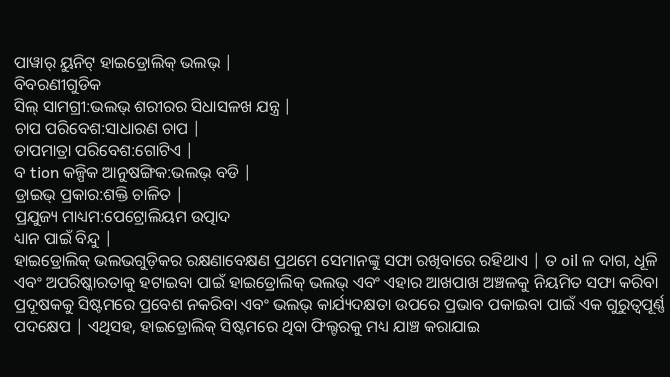ପାୱାର୍ ୟୁନିଟ୍ ହାଇଡ୍ରୋଲିକ୍ ଭଲଭ୍ |
ବିବରଣୀଗୁଡିକ
ସିଲ୍ ସାମଗ୍ରୀ:ଭଲଭ୍ ଶରୀରର ସିଧାସଳଖ ଯନ୍ତ୍ର |
ଚାପ ପରିବେଶ:ସାଧାରଣ ଚାପ |
ତାପମାତ୍ରା ପରିବେଶ:ଗୋଟିଏ |
ବ tion କଳ୍ପିକ ଆନୁଷଙ୍ଗିକ:ଭଲଭ୍ ବଡି |
ଡ୍ରାଇଭ୍ ପ୍ରକାର:ଶକ୍ତି ଚାଳିତ |
ପ୍ରଯୁଜ୍ୟ ମାଧ୍ୟମ:ପେଟ୍ରୋଲିୟମ ଉତ୍ପାଦ
ଧ୍ୟାନ ପାଇଁ ବିନ୍ଦୁ |
ହାଇଡ୍ରୋଲିକ୍ ଭଲଭଗୁଡ଼ିକର ରକ୍ଷଣାବେକ୍ଷଣ ପ୍ରଥମେ ସେମାନଙ୍କୁ ସଫା ରଖିବାରେ ରହିଥାଏ | ତ oil ଳ ଦାଗ, ଧୂଳି ଏବଂ ଅପରିଷ୍କାରତାକୁ ହଟାଇବା ପାଇଁ ହାଇଡ୍ରୋଲିକ୍ ଭଲଭ୍ ଏବଂ ଏହାର ଆଖପାଖ ଅଞ୍ଚଳକୁ ନିୟମିତ ସଫା କରିବା ପ୍ରଦୂଷକକୁ ସିଷ୍ଟମରେ ପ୍ରବେଶ ନକରିବା ଏବଂ ଭଲଭ୍ କାର୍ଯ୍ୟଦକ୍ଷତା ଉପରେ ପ୍ରଭାବ ପକାଇବା ପାଇଁ ଏକ ଗୁରୁତ୍ୱପୂର୍ଣ୍ଣ ପଦକ୍ଷେପ | ଏଥିସହ, ହାଇଡ୍ରୋଲିକ୍ ସିଷ୍ଟମରେ ଥିବା ଫିଲ୍ଟରକୁ ମଧ୍ୟ ଯାଞ୍ଚ କରାଯାଇ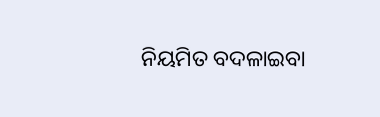ନିୟମିତ ବଦଳାଇବା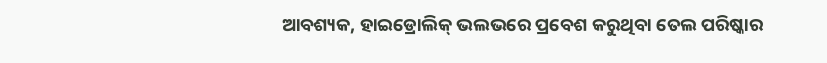ଆବଶ୍ୟକ, ହାଇଡ୍ରୋଲିକ୍ ଭଲଭରେ ପ୍ରବେଶ କରୁଥିବା ତେଲ ପରିଷ୍କାର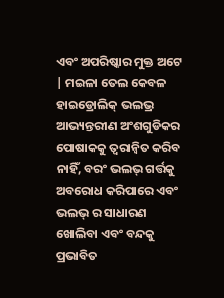ଏବଂ ଅପରିଷ୍କାର ମୁକ୍ତ ଅଟେ | ମଇଳା ତେଲ କେବଳ ହାଇଡ୍ରୋଲିକ୍ ଭଲଭ୍ର ଆଭ୍ୟନ୍ତରୀଣ ଅଂଶଗୁଡିକର ପୋଷାକକୁ ତ୍ୱରାନ୍ୱିତ କରିବ ନାହିଁ, ବରଂ ଭଲଭ୍ ଗର୍ତ୍ତକୁ ଅବରୋଧ କରିପାରେ ଏବଂ ଭଲଭ୍ ର ସାଧାରଣ ଖୋଲିବା ଏବଂ ବନ୍ଦକୁ ପ୍ରଭାବିତ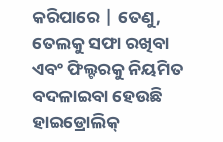କରିପାରେ | ତେଣୁ, ତେଲକୁ ସଫା ରଖିବା ଏବଂ ଫିଲ୍ଟରକୁ ନିୟମିତ ବଦଳାଇବା ହେଉଛି ହାଇଡ୍ରୋଲିକ୍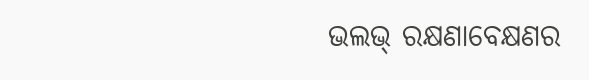ଭଲଭ୍ ରକ୍ଷଣାବେକ୍ଷଣର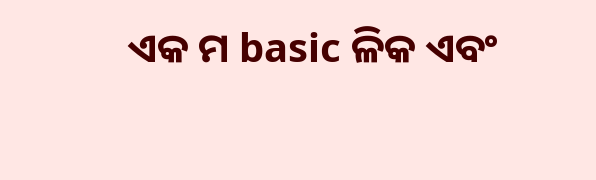ଏକ ମ basic ଳିକ ଏବଂ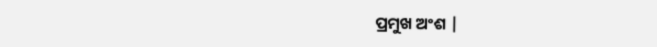ପ୍ରମୁଖ ଅଂଶ |